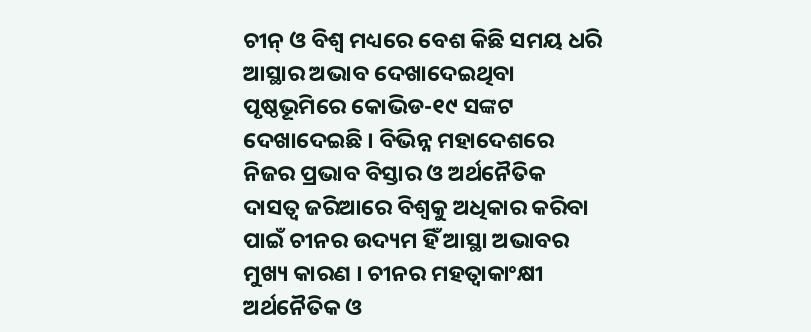ଚୀନ୍ ଓ ବିଶ୍ବ ମଧ୍ୟରେ ବେଶ କିଛି ସମୟ ଧରି ଆସ୍ଥାର ଅଭାବ ଦେଖାଦେଇଥିବା ପୃଷ୍ଠଭୂମିରେ କୋଭିଡ-୧୯ ସଙ୍କଟ ଦେଖାଦେଇଛି । ବିଭିନ୍ନ ମହାଦେଶରେ ନିଜର ପ୍ରଭାବ ବିସ୍ତାର ଓ ଅର୍ଥନୈତିକ ଦାସତ୍ବ ଜରିଆରେ ବିଶ୍ବକୁ ଅଧିକାର କରିବା ପାଇଁ ଚୀନର ଉଦ୍ୟମ ହିଁ ଆସ୍ଥା ଅଭାବର ମୁଖ୍ୟ କାରଣ । ଚୀନର ମହତ୍ବାକାଂକ୍ଷୀ ଅର୍ଥନୈତିକ ଓ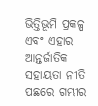ଭିତ୍ତିଭୂମି ପ୍ରକଳ୍ପ ଏବଂ ଏହାର ଆନ୍ତର୍ଜାତିକ ସହାୟତା ନୀତି ପଛରେ ଗମ୍ଭୀର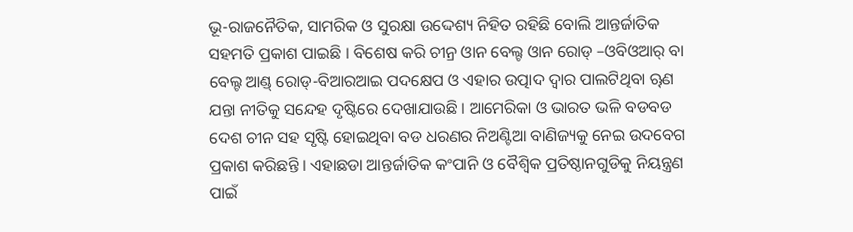ଭୂ-ରାଜନୈତିକ, ସାମରିକ ଓ ସୁରକ୍ଷା ଉଦ୍ଦେଶ୍ୟ ନିହିତ ରହିଛି ବୋଲି ଆନ୍ତର୍ଜାତିକ ସହମତି ପ୍ରକାଶ ପାଇଛି । ବିଶେଷ କରି ଚୀନ୍ର ଓାନ ବେଲ୍ଟ ଓାନ ରୋଡ୍ –ଓବିଓଆର୍ ବା ବେଲ୍ଟ ଆଣ୍ଡ୍ ରୋଡ୍-ବିଆରଆଇ ପଦକ୍ଷେପ ଓ ଏହାର ଉତ୍ପାଦ ଦ୍ବାର ପାଲଟିଥିବା ୠଣ ଯନ୍ତା ନୀତିକୁ ସନ୍ଦେହ ଦୃଷ୍ଟିରେ ଦେଖାଯାଉଛି । ଆମେରିକା ଓ ଭାରତ ଭଳି ବଡବଡ ଦେଶ ଚୀନ ସହ ସୃଷ୍ଟି ହୋଇଥିବା ବଡ ଧରଣର ନିଅଣ୍ଟିଆ ବାଣିଜ୍ୟକୁ ନେଇ ଉଦବେଗ ପ୍ରକାଶ କରିଛନ୍ତି । ଏହାଛଡା ଆନ୍ତର୍ଜାତିକ କଂପାନି ଓ ବୈଶ୍ବିକ ପ୍ରତିଷ୍ଠାନଗୁଡିକୁ ନିୟନ୍ତ୍ରଣ ପାଇଁ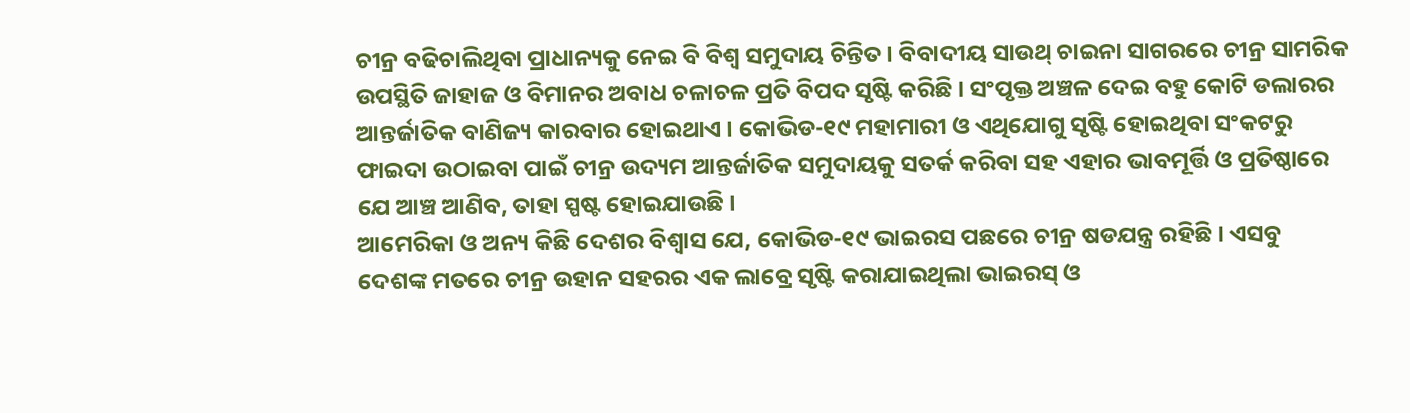ଚୀନ୍ର ବଢିଚାଲିଥିବା ପ୍ରାଧାନ୍ୟକୁ ନେଇ ବି ବିଶ୍ବ ସମୁଦାୟ ଚିନ୍ତିତ । ବିବାଦୀୟ ସାଉଥ୍ ଚାଇନା ସାଗରରେ ଚୀନ୍ର ସାମରିକ ଉପସ୍ଥିତି ଜାହାଜ ଓ ବିମାନର ଅବାଧ ଚଳାଚଳ ପ୍ରତି ବିପଦ ସୃଷ୍ଟି କରିଛି । ସଂପୃକ୍ତ ଅଞ୍ଚଳ ଦେଇ ବହୁ କୋଟି ଡଲାରର ଆନ୍ତର୍ଜାତିକ ବାଣିଜ୍ୟ କାରବାର ହୋଇଥାଏ । କୋଭିଡ-୧୯ ମହାମାରୀ ଓ ଏଥିଯୋଗୁ ସୃଷ୍ଟି ହୋଇଥିବା ସଂକଟରୁ ଫାଇଦା ଉଠାଇବା ପାଇଁ ଚୀନ୍ର ଉଦ୍ୟମ ଆନ୍ତର୍ଜାତିକ ସମୁଦାୟକୁ ସତର୍କ କରିବା ସହ ଏହାର ଭାବମୂର୍ତ୍ତି ଓ ପ୍ରତିଷ୍ଠାରେ ଯେ ଆଞ୍ଚ ଆଣିବ, ତାହା ସ୍ପଷ୍ଟ ହୋଇଯାଉଛି ।
ଆମେରିକା ଓ ଅନ୍ୟ କିଛି ଦେଶର ବିଶ୍ବାସ ଯେ, କୋଭିଡ-୧୯ ଭାଇରସ ପଛରେ ଚୀନ୍ର ଷଡଯନ୍ତ୍ର ରହିଛି । ଏସବୁ ଦେଶଙ୍କ ମତରେ ଚୀନ୍ର ଉହାନ ସହରର ଏକ ଲାବ୍ରେ ସୃଷ୍ଟି କରାଯାଇଥିଲା ଭାଇରସ୍ ଓ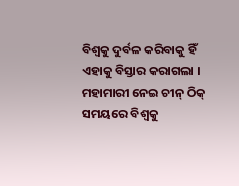ବିଶ୍ବକୁ ଦୁର୍ବଳ କରିବାକୁ ହିଁ ଏହାକୁ ବିସ୍ତାର କରାଗଲା । ମହାମାରୀ ନେଇ ଚୀନ୍ ଠିକ୍ ସମୟରେ ବିଶ୍ବକୁ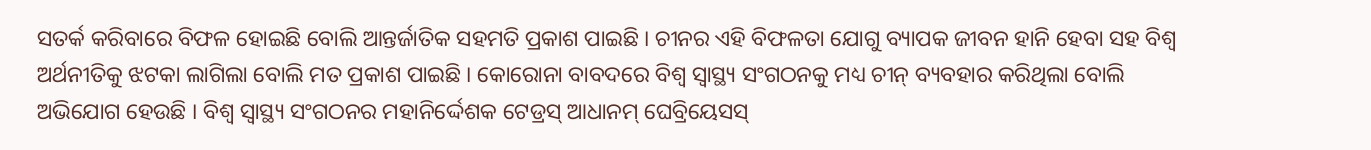ସତର୍କ କରିବାରେ ବିଫଳ ହୋଇଛି ବୋଲି ଆନ୍ତର୍ଜାତିକ ସହମତି ପ୍ରକାଶ ପାଇଛି । ଚୀନର ଏହି ବିଫଳତା ଯୋଗୁ ବ୍ୟାପକ ଜୀବନ ହାନି ହେବା ସହ ବିଶ୍ବ ଅର୍ଥନୀତିକୁ ଝଟକା ଲାଗିଲା ବୋଲି ମତ ପ୍ରକାଶ ପାଇଛି । କୋରୋନା ବାବଦରେ ବିଶ୍ବ ସ୍ବାସ୍ଥ୍ୟ ସଂଗଠନକୁ ମଧ୍ୟ ଚୀନ୍ ବ୍ୟବହାର କରିଥିଲା ବୋଲି ଅଭିଯୋଗ ହେଉଛି । ବିଶ୍ବ ସ୍ବାସ୍ଥ୍ୟ ସଂଗଠନର ମହାନିର୍ଦ୍ଦେଶକ ଟେଡ୍ରସ୍ ଆଧାନମ୍ ଘେବ୍ରିୟେସସ୍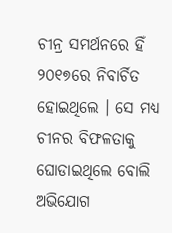ଚୀନ୍ର ସମର୍ଥନରେ ହିଁ ୨୦୧୭ରେ ନିବାର୍ଚିତ ହୋଇଥିଲେ । ସେ ମଧ୍ୟ ଚୀନର ବିଫଳତାକୁ ଘୋଡାଇଥିଲେ ବୋଲି ଅଭିଯୋଗ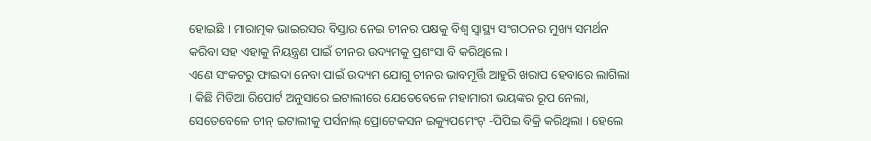ହୋଇଛି । ମାରାତ୍ମକ ଭାଇରସର ବିସ୍ତାର ନେଇ ଚୀନର ପକ୍ଷକୁ ବିଶ୍ବ ସ୍ବାସ୍ଥ୍ୟ ସଂଗଠନର ମୁଖ୍ୟ ସମର୍ଥନ କରିବା ସହ ଏହାକୁ ନିୟନ୍ତ୍ରଣ ପାଇଁ ଚୀନର ଉଦ୍ୟମକୁ ପ୍ରଶଂସା ବି କରିଥିଲେ ।
ଏଣେ ସଂକଟରୁ ଫାଇଦା ନେବା ପାଇଁ ଉଦ୍ୟମ ଯୋଗୁ ଚୀନର ଭାବମୂର୍ତ୍ତି ଆହୁରି ଖରାପ ହେବାରେ ଲାଗିଲା । କିଛି ମିଡିଆ ରିପୋର୍ଟ ଅନୁସାରେ ଇଟାଲୀରେ ଯେତେବେଳେ ମହାମାରୀ ଭୟଙ୍କର ରୂପ ନେଲା, ସେତେବେଳେ ଚୀନ୍ ଇଟାଲୀକୁ ପର୍ସନାଲ୍ ପ୍ରୋଟେକସନ ଇକ୍ୟୁପମେଂଟ୍ -ପିପିଇ ବିକ୍ରି କରିଥିଲା । ହେଲେ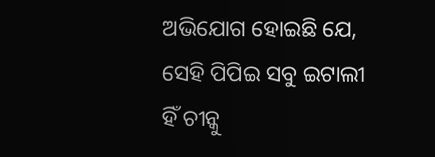ଅଭିଯୋଗ ହୋଇଛି ଯେ, ସେହି ପିପିଇ ସବୁ ଇଟାଲୀ ହିଁ ଚୀନ୍କୁ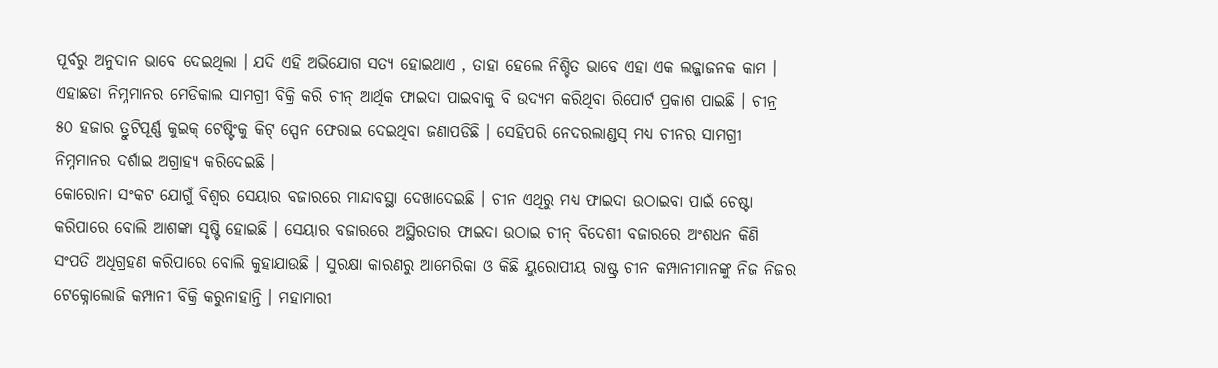ପୂର୍ବରୁ ଅନୁଦାନ ଭାବେ ଦେଇଥିଲା । ଯଦି ଏହି ଅଭିଯୋଗ ସତ୍ୟ ହୋଇଥାଏ , ତାହା ହେଲେ ନିଶ୍ଚିତ ଭାବେ ଏହା ଏକ ଲଜ୍ଜାଜନକ କାମ । ଏହାଛଡା ନିମ୍ନମାନର ମେଡିକାଲ ସାମଗ୍ରୀ ବିକ୍ରି କରି ଚୀନ୍ ଆର୍ଥିକ ଫାଇଦା ପାଇବାକୁ ବି ଉଦ୍ୟମ କରିଥିବା ରିପୋର୍ଟ ପ୍ରକାଶ ପାଇଛି । ଚୀନ୍ର ୫୦ ହଜାର ତ୍ରୁଟିପୂର୍ଣ୍ଣ କୁଇକ୍ ଟେଷ୍ଟିଂକୁ କିଟ୍ ସ୍ପେନ ଫେରାଇ ଦେଇଥିବା ଜଣାପଡିଛି । ସେହିପରି ନେଦରଲାଣ୍ଡସ୍ ମଧ୍ୟ ଚୀନର ସାମଗ୍ରୀ ନିମ୍ନମାନର ଦର୍ଶାଇ ଅଗ୍ରାହ୍ୟ କରିଦେଇଛି ।
କୋରୋନା ସଂକଟ ଯୋଗୁଁ ବିଶ୍ବର ସେୟାର ବଜାରରେ ମାନ୍ଦାବସ୍ଥା ଦେଖାଦେଇଛି । ଚୀନ ଏଥିରୁ ମଧ୍ୟ ଫାଇଦା ଉଠାଇବା ପାଇଁ ଚେଷ୍ଟା କରିପାରେ ବୋଲି ଆଶଙ୍କା ସୃଷ୍ଟି ହୋଇଛି । ସେୟାର ବଜାରରେ ଅସ୍ଥିରତାର ଫାଇଦା ଉଠାଇ ଚୀନ୍ ବିଦେଶୀ ବଜାରରେ ଅଂଶଧନ କିଣି ସଂପତି ଅଧିଗ୍ରହଣ କରିପାରେ ବୋଲି କୁହାଯାଉଛି । ସୁରକ୍ଷା କାରଣରୁ ଆମେରିକା ଓ କିଛି ୟୁରୋପୀୟ ରାଷ୍ଟ୍ର ଚୀନ କମ୍ପାନୀମାନଙ୍କୁ ନିଜ ନିଜର ଟେକ୍ନୋଲୋଜି କମ୍ପାନୀ ବିକ୍ରି କରୁନାହାନ୍ତି । ମହାମାରୀ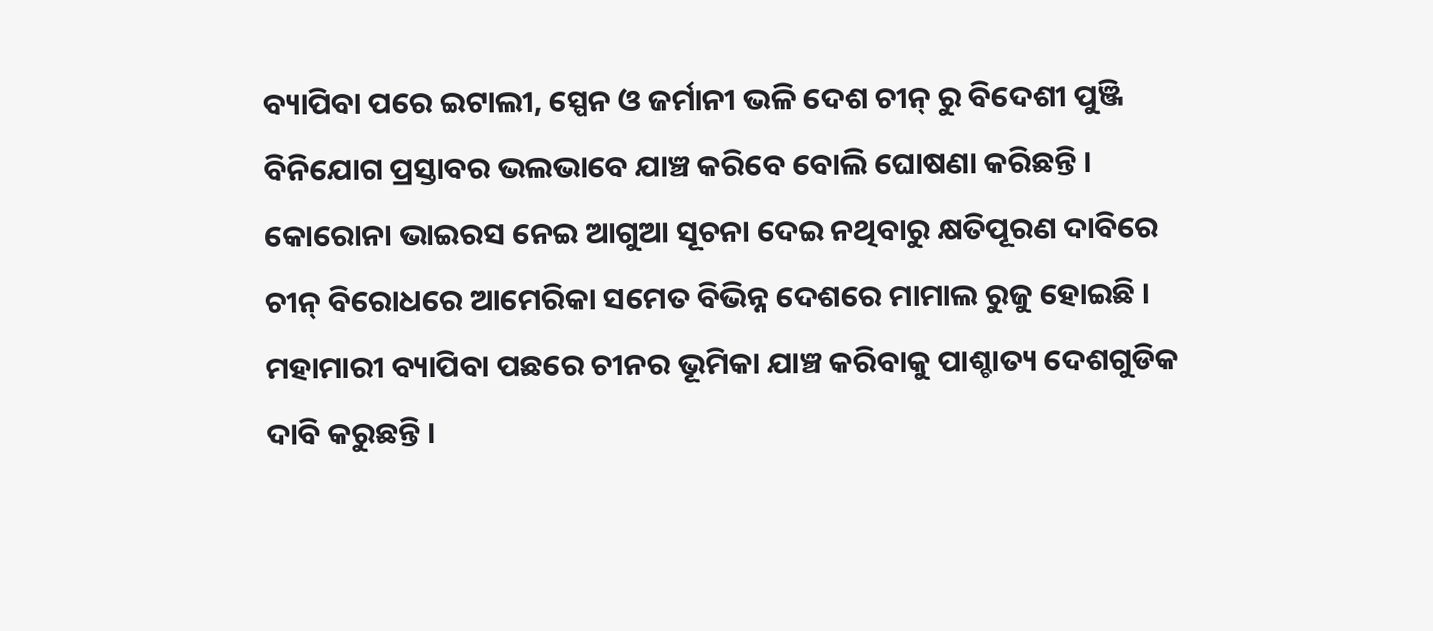ବ୍ୟାପିବା ପରେ ଇଟାଲୀ, ସ୍ପେନ ଓ ଜର୍ମାନୀ ଭଳି ଦେଶ ଚୀନ୍ ରୁ ବିଦେଶୀ ପୁଞ୍ଜି ବିନିଯୋଗ ପ୍ରସ୍ତାବର ଭଲଭାବେ ଯାଞ୍ଚ କରିବେ ବୋଲି ଘୋଷଣା କରିଛନ୍ତି ।
କୋରୋନା ଭାଇରସ ନେଇ ଆଗୁଆ ସୂଚନା ଦେଇ ନଥିବାରୁ କ୍ଷତିପୂରଣ ଦାବିରେ ଚୀନ୍ ବିରୋଧରେ ଆମେରିକା ସମେତ ବିଭିନ୍ନ ଦେଶରେ ମାମାଲ ରୁଜୁ ହୋଇଛି । ମହାମାରୀ ବ୍ୟାପିବା ପଛରେ ଚୀନର ଭୂମିକା ଯାଞ୍ଚ କରିବାକୁ ପାଶ୍ଚାତ୍ୟ ଦେଶଗୁଡିକ ଦାବି କରୁଛନ୍ତି ।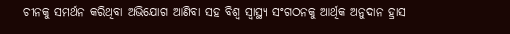ଚୀନକୁ ସମର୍ଥନ କରିଥିବା ଅଭିଯୋଗ ଆଣିବା ସହ ବିଶ୍ବ ସ୍ବାସ୍ଥ୍ୟ ସଂଗଠନକୁ ଆର୍ଥିକ ଅନୁଦାନ ହ୍ରାସ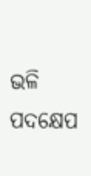ଭଳି ପଦକ୍ଷେପ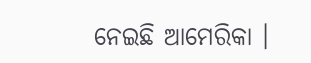ନେଇଛି ଆମେରିକା ।